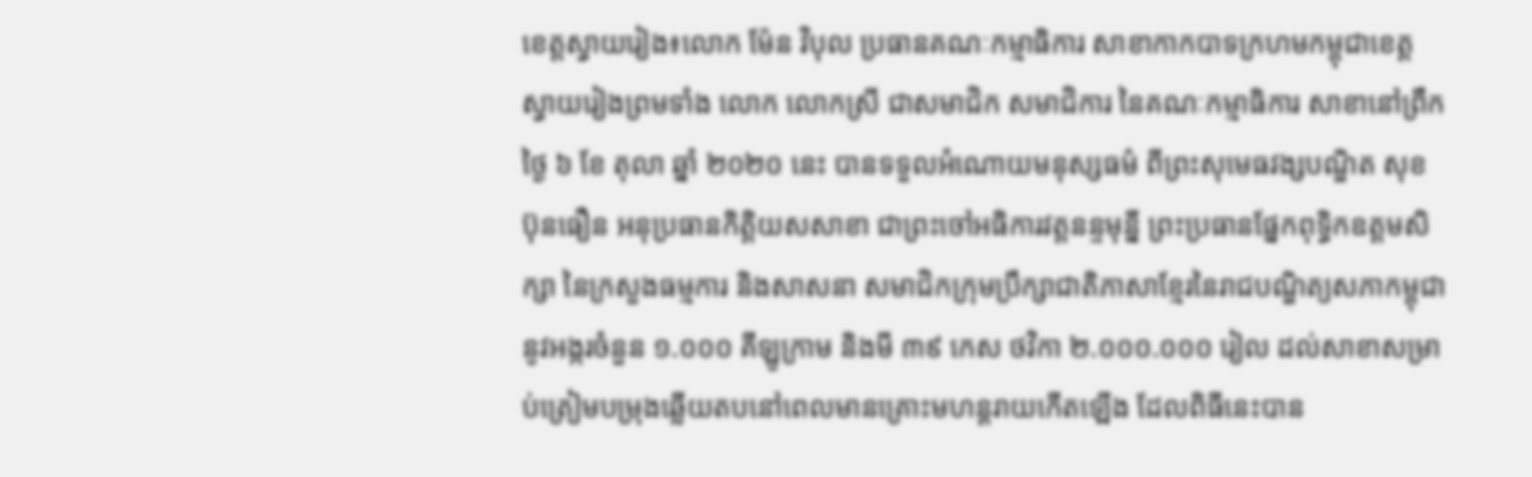ខេត្តស្វាយរៀង៖លោក ម៉ែន វិបុល ប្រធានគណៈកម្មាធិការ សាខាកាកបាទក្រហមកម្ពុជាខេត្តស្វាយរៀងព្រមទាំង លោក លោកស្រី ជាសមាជិក សមាជិការ នៃគណៈកម្មាធិការ សាខានៅព្រឹកថ្ងៃ ៦ ខែ តុលា ឆ្នាំ ២០២០ នេះ បានទទួលអំណោយមនុស្សធម៌ ពីព្រះសុមេធវង្សបណ្ឌិត សុខ ប៊ុនធឿន អនុប្រធានកិត្តិយសសាខា ជាព្រះចៅអធិការវត្តនន្ទមុន្នី ព្រះប្រធានផ្នែកពុទ្ធិកឧត្តមសិក្សា នៃក្រសួងធម្មការ និងសាសនា សមាជិកក្រុមប្រឹក្សាជាតិភាសាខ្មែរនៃរាជបណ្ឌិត្យសភាកម្ពុជា នូវអង្ករចំនួន ១.០០០ គីឡូក្រាម និងមី ៣៩ កេស ថវិកា ២.០០០.០០០ រៀល ដល់សាខាសម្រាប់ត្រៀមបម្រុងឆ្លើយតបនៅពេលមានគ្រោះមហន្តរាយកើតឡើង ដែលពិធីនេះបាន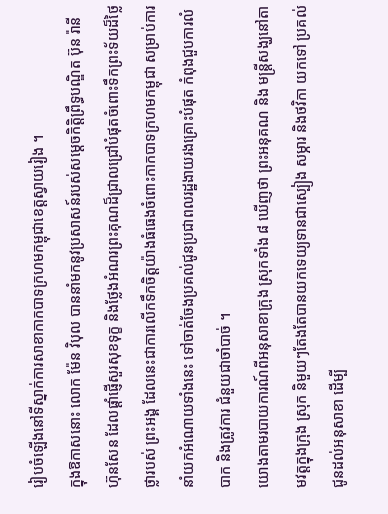រៀបចំឡើងនៅទីស្នាក់ការសាខាកាកបាទក្រហមកម្ពុជាខេត្តស្វាយរៀង ។
ក្នុងឱកាសនោះ លោក ម៉ែន វិបុល បាននាំមកនូវប្រសាសន៍របស់សម្តេចកិត្តិព្រឹទ្ធបណ្ឌិត ប៊ុន រ៉ានី ហ៊ុនសែន ដែលផ្តាំផ្ញើសួរសុខទុក្ខ និងថ្លែងអំណរព្រះគុណដ៏ជ្រាលជ្រៅបំផុតចំពោះទឹកព្រះទ័យដ៏ថ្លៃថ្លារបស់ ព្រះអង្គ ដែលនេះជាការលើកទឹកចិត្តយ៉ាងធំធេងចំពោះកាកបាទក្រហមកម្ពុជា សម្រាប់ការនាំយកអំណោយទាំងនេះ ទៅចាត់ចែងប្រគល់ជូនប្រជាពលរដ្ឋងាយរងគ្រោះបំផុត កំពុងជួបការលំបាក និងត្រូវការ ជំនួយជាចាំបាច់ ។
យោងតាមរបាយការណ៍ពីអនុសាខាក្រុង ស្រុកទាំង ៨ ឃើញថា ព្រះអនុគណ និង មន្ត្រីសង្ឃនៅតាមវត្តក្នុងក្រុង ស្រុក និមួយៗតែងតែបានយកទេយ្យទានជាស្បៀង សម្ភារ និងថវិកា យកទៅ ប្រគល់ជូនដល់អនុសាខា ដើម្បី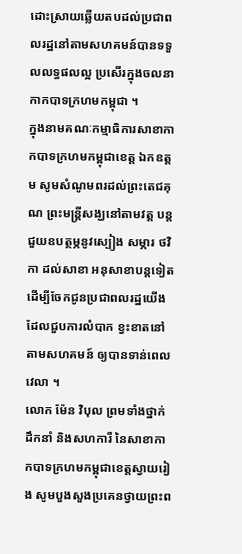ដោះស្រាយឆ្លើយតបដល់ប្រជាពលរដ្ឋនៅតាមសហគមន៍បានទទួលលទ្ធផលល្អ ប្រសើរក្នុងចលនាកាកបាទក្រហមកម្ពុជា ។
ក្នុងនាមគណៈកម្មាធិការសាខាកាកបាទក្រហមកម្ពុជាខេត្ត ឯកឧត្តម សូមសំណូមពរដល់ព្រះតេជគុណ ព្រះមន្ត្រីសង្ឃនៅតាមវត្ត បន្តជួយឧបត្ថម្ភនូវស្បៀង សម្ភារ ថវិកា ដល់សាខា អនុសាខាបន្តទៀត ដើម្បីចែកជូនប្រជាពលរដ្ឋយើងដែលជួបការលំបាក ខ្វះខាតនៅតាមសហគមន៍ ឲ្យបានទាន់ពេលវេលា ។
លោក ម៉ែន វិបុល ព្រមទាំងថ្នាក់ដឹកនាំ និងសហការី នៃសាខាកាកបាទក្រហមកម្ពុជាខេត្តស្វាយរៀង សូមបួងសួងប្រគេនថ្វាយព្រះព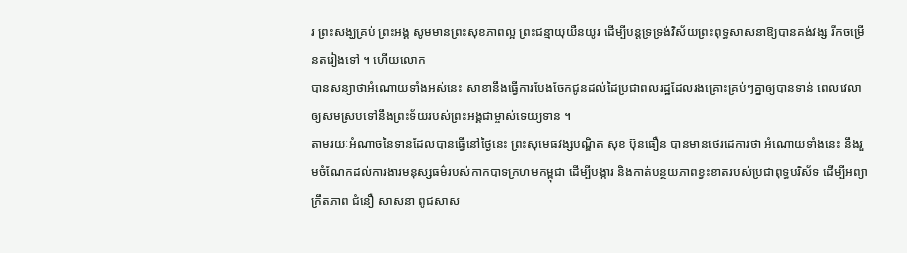រ ព្រះសង្ឃគ្រប់ ព្រះអង្គ សូមមានព្រះសុខភាពល្អ ព្រះជន្មាយុយឺនយូរ ដើម្បីបន្តទ្រទ្រង់វិស័យព្រះពុទ្ធសាសនាឱ្យបានគង់វង្ស រីកចម្រើនតរៀងទៅ ។ ហើយលោក
បានសន្យាថាអំណោយទាំងអស់នេះ សាខានឹងធ្វើការបែងចែកជូនដល់ដៃប្រជាពលរដ្ឋដែលរងគ្រោះគ្រប់ៗគ្នាឲ្យបានទាន់ ពេលវេលាឲ្យសមស្របទៅនឹងព្រះទ័យរបស់ព្រះអង្គជាម្ចាស់ទេយ្យទាន ។
តាមរយៈអំណាចនៃទានដែលបានធ្វើនៅថ្ងៃនេះ ព្រះសុមេធវង្សបណ្ឌិត សុខ ប៊ុនធឿន បានមានថេរដេការថា អំណោយទាំងនេះ នឹងរួមចំណែកដល់ការងារមនុស្សធម៌របស់កាកបាទក្រហមកម្ពុជា ដើម្បីបង្ការ និងកាត់បន្ថយភាពខ្វះខាតរបស់ប្រជាពុទ្ធបរិស័ទ ដើម្បីអព្យាក្រឹតភាព ជំនឿ សាសនា ពូជសាស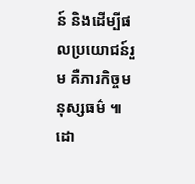ន៍ និងដើម្បីផលប្រយោជន៍រួម គឺភារកិច្ចមនុស្សធម៌ ៕ដោ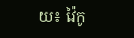យ៖ វ៉ៃកូ